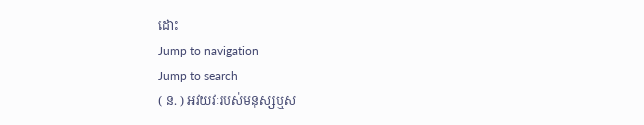ដោះ
Jump to navigation
Jump to search
( ន. ) អវយវៈរបស់មនុស្សឬស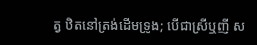ត្វ ឋិតនៅត្រង់ដើមទ្រូង; បើជាស្រីឬញី ស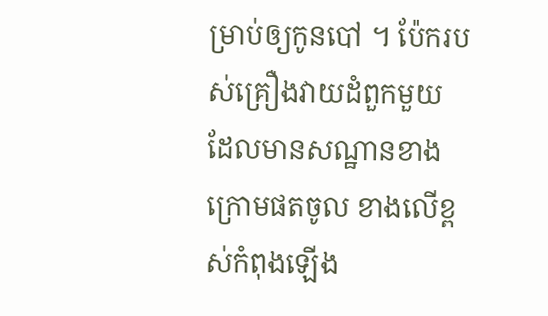ម្រាប់ឲ្យកូនបៅ ។ ប៉ែករបស់គ្រឿងវាយដំពួកមួយ ដែលមានសណ្ឋានខាងក្រោមផតចូល ខាងលើខ្ពស់កំពុងឡើង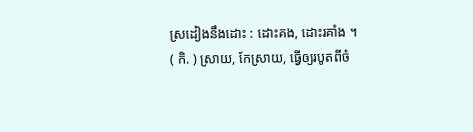ស្រដៀងនឹងដោះ : ដោះគង, ដោះរគាំង ។
( កិ. ) ស្រាយ, កែស្រាយ, ធ្វើឲ្យរបូតពីចំ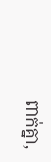ពាក់គ្នា,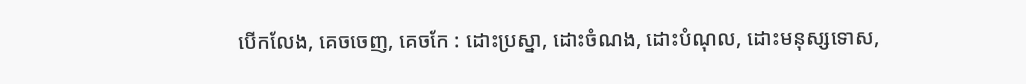បើកលែង, គេចចេញ, គេចកែ : ដោះប្រស្នា, ដោះចំណង, ដោះបំណុល, ដោះមនុស្សទោស,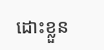ដោះខ្លួន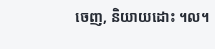ចេញ, និយាយដោះ ។ល។